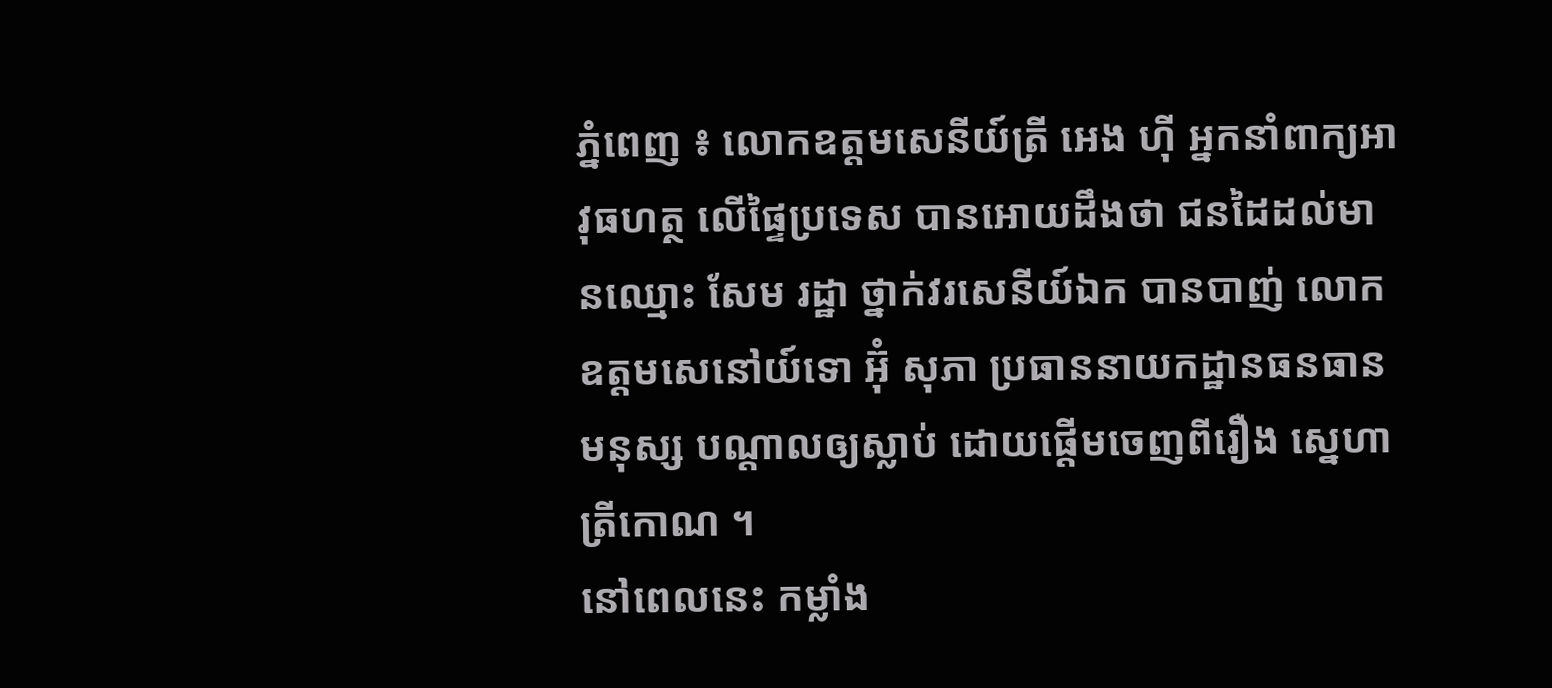ភ្នំពេញ ៖ លោកឧត្តមសេនីយ៍ត្រី អេង ហ៊ី អ្នកនាំពាក្យអាវុធហត្ថ លើផ្ទៃប្រទេស បានអោយដឹងថា ជនដៃដល់មានឈ្មោះ សែម រដ្ឋា ថ្នាក់វរសេនីយ៍ឯក បានបាញ់ លោកឧត្តមសេនៅយ៍ទោ អ៊ុំ សុភា ប្រធាននាយកដ្ឋានធនធានមនុស្ស បណ្តាលឲ្យស្លាប់ ដោយផ្តើមចេញពីរឿង ស្នេហាត្រីកោណ ។
នៅពេលនេះ កម្លាំង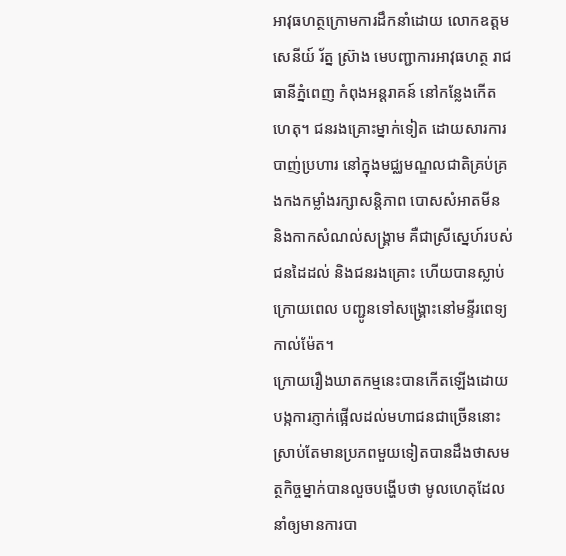អាវុធហត្ថក្រោមការដឹកនាំដោយ លោកឧត្តមសេនីយ៍ រ័ត្ន ស៊្រាង មេបញ្ជាការអាវុធហត្ថ រាជធានីភ្នំពេញ កំពុងអន្តរាគន៍ នៅកន្លែងកើតហេតុ។ ជនរងគ្រោះម្នាក់ទៀត ដោយសារការបាញ់ប្រហារ នៅក្នុងមជ្ឈមណ្ឌលជាតិគ្រប់គ្រងកងកម្លាំងរក្សាសន្តិភាព បោសសំអាតមីន និងកាកសំណល់សង្គ្រាម គឺជាស្រីស្នេហ៍របស់ជនដៃដល់ និងជនរងគ្រោះ ហើយបានស្លាប់ ក្រោយពេល បញ្ជូនទៅសង្គ្រោះនៅមន្ទីរពេទ្យកាល់ម៉ែត។
ក្រោយរឿងឃាតកម្មនេះបានកើតឡើងដោយបង្កការភ្ញាក់ផ្អើលដល់មហាជនជាច្រើននោះ ស្រាប់តែមានប្រភពមួយទៀតបានដឹងថាសមត្ថកិច្ចម្នាក់បានលួចបង្ហើបថា មូលហេតុដែលនាំឲ្យមានការបា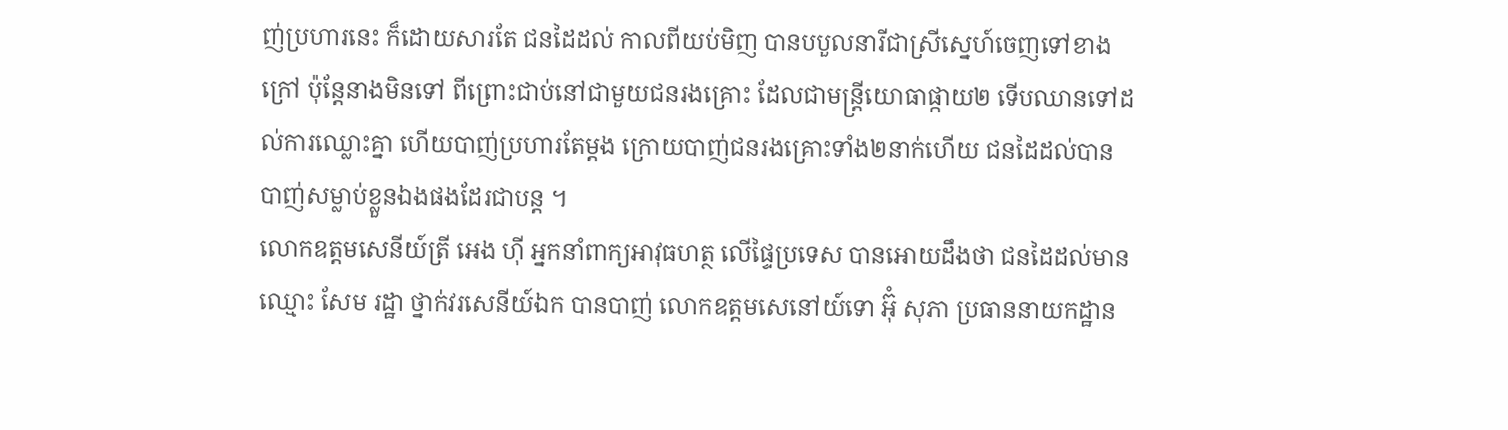ញ់ប្រហារនេះ ក៏ដោយសារតែ ជនដៃដល់ កាលពីយប់មិញ បានបបួលនារីជាស្រីស្នេហ៍ចេញទៅខាងក្រៅ ប៉ុន្តែនាងមិនទៅ ពីព្រោះជាប់នៅជាមួយជនរងគ្រោះ ដែលជាមន្រ្តីយោធាផ្កាយ២ ទើបឈានទៅដល់ការឈ្លោះគ្នា ហើយបាញ់ប្រហារតែម្តង ក្រោយបាញ់ជនរងគ្រោះទាំង២នាក់ហើយ ជនដៃដល់បានបាញ់សម្លាប់ខ្លួនឯងផងដែរជាបន្ត ។
លោកឧត្តមសេនីយ៍ត្រី អេង ហ៊ី អ្នកនាំពាក្យអាវុធហត្ថ លើផ្ទៃប្រទេស បានអោយដឹងថា ជនដៃដល់មានឈ្មោះ សែម រដ្ឋា ថ្នាក់វរសេនីយ៍ឯក បានបាញ់ លោកឧត្តមសេនៅយ៍ទោ អ៊ុំ សុភា ប្រធាននាយកដ្ឋាន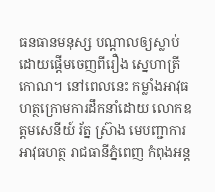ធនធានមនុស្ស បណ្តាលឲ្យស្លាប់ ដោយផ្តើមចេញពីរឿង ស្នេហាត្រីកោណ។ នៅពេលនេះ កម្លាំងអាវុធហត្ថក្រោមការដឹកនាំដោយ លោកឧត្តមសេនីយ៍ រ័ត្ន ស៊្រាង មេបញ្ជាការអាវុធហត្ថ រាជធានីភ្នំពេញ កំពុងអន្ត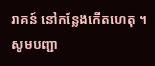រាគន៍ នៅកន្លែងកើតហេតុ ។
សូមបញ្ជា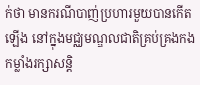ក់ថា មានករណីបាញ់ប្រហារមួយបានកើតឡើង នៅក្នុងមជ្ឈមណ្ឌលជាតិគ្រប់គ្រងកងកម្លាំងរក្សាសន្តិ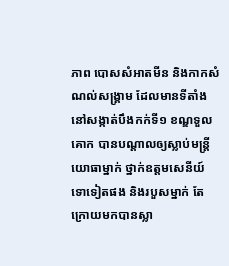ភាព បោសសំអាតមីន និងកាកសំណល់សង្គ្រាម ដែលមានទីតាំង នៅសង្កាត់បឹងកក់ទី១ ខណ្ឌទួលគោក បានបណ្តាលឲ្យស្លាប់មន្រ្តីយោធាម្នាក់ ថ្នាក់ឧត្តមសេនីយ៍ទោទៀតផង និងរបួសម្នាក់ តែក្រោយមកបានស្លា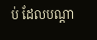ប់ ដែលបណ្តា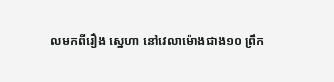លមកពីរឿង ស្នេហា នៅវេលាម៉ោងជាង១០ ព្រឹក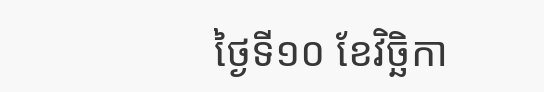ថ្ងៃទី១០ ខែវិច្ឆិកា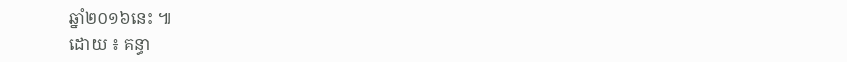ឆ្នាំ២០១៦នេះ ៕
ដោយ ៖ គន្ធា